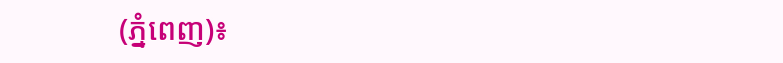(ភ្នំពេញ)៖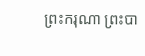ព្រះករុណា ព្រះបា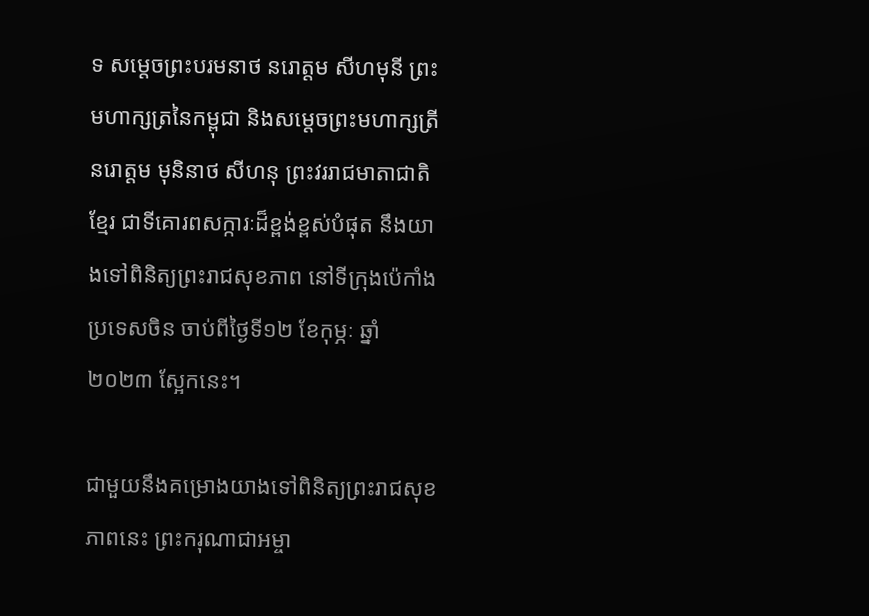ទ សម្តេចព្រះបរមនាថ នរោត្តម សីហមុនី ព្រះមហាក្សត្រនៃកម្ពុជា និងសម្តេចព្រះមហាក្សត្រី នរោត្តម មុនិនាថ សីហនុ ព្រះវររាជមាតាជាតិខ្មែរ ជាទីគោរពសក្ការៈដ៏ខ្ពង់ខ្ពស់បំផុត នឹងយាងទៅពិនិត្យព្រះរាជសុខភាព នៅទីក្រុងប៉េកាំង ប្រទេសចិន ចាប់ពីថ្ងៃទី១២ ខែកុម្ភៈ ឆ្នាំ២០២៣ ស្អែកនេះ។

ជាមួយនឹងគម្រោងយាងទៅពិនិត្យព្រះរាជសុខភាពនេះ ព្រះករុណាជាអម្ចា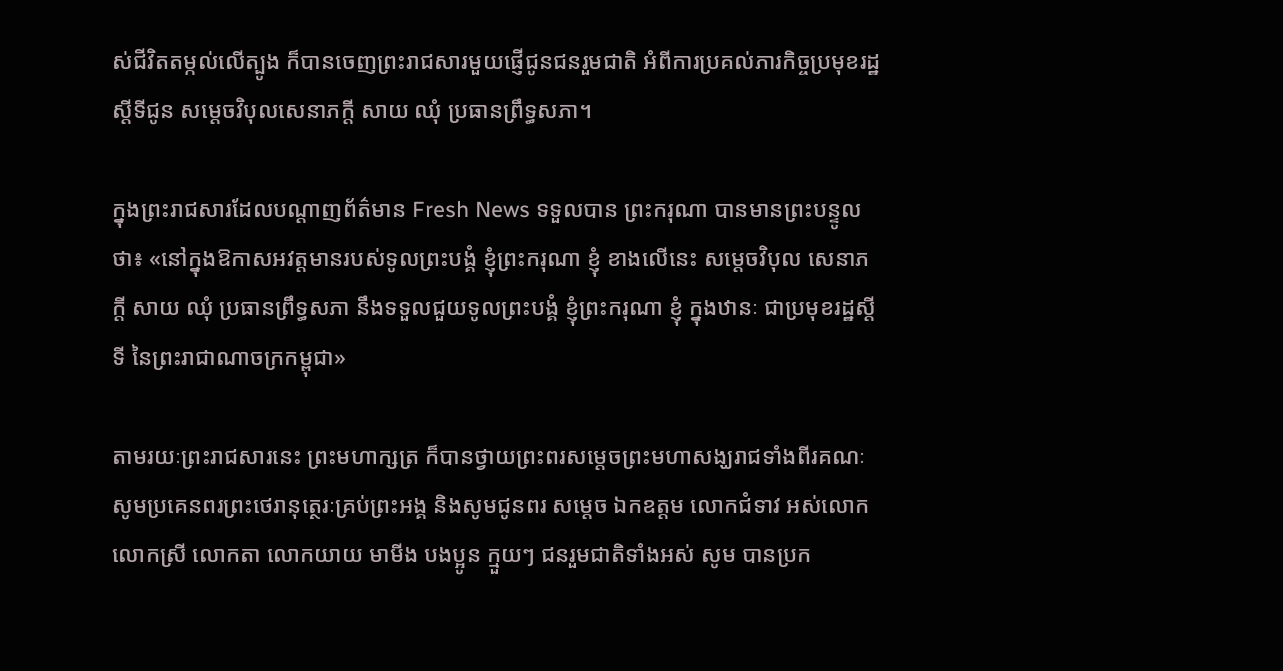ស់ជីវិតតម្កល់លើត្បូង ក៏បានចេញព្រះរាជសារមួយផ្ញើជូនជនរួមជាតិ អំពីការប្រគល់ភារកិច្ចប្រមុខរដ្ឋស្តីទីជូន សម្តេចវិបុលសេនាភក្តី សាយ ឈុំ ប្រធានព្រឹទ្ធសភា។

ក្នុងព្រះរាជសារដែលបណ្តាញព័ត៌មាន Fresh News ទទួលបាន ព្រះករុណា បានមានព្រះបន្ទូលថា៖ «នៅក្នុងឱកាសអវត្តមានរបស់ទូលព្រះបង្គំ ខ្ញុំព្រះករុណា ខ្ញុំ ខាងលើនេះ សម្តេចវិបុល សេនាភក្តី សាយ ឈុំ ប្រធានព្រឹទ្ធសភា នឹងទទួលជួយទូលព្រះបង្គំ ខ្ញុំព្រះករុណា ខ្ញុំ ក្នុងឋានៈ ជាប្រមុខរដ្ឋស្តីទី នៃព្រះរាជាណាចក្រកម្ពុជា»

តាមរយៈព្រះរាជសារនេះ ព្រះមហាក្សត្រ ក៏បានថ្វាយព្រះពរសម្ដេចព្រះមហាសង្ឃរាជទាំងពីរគណៈ សូមប្រគេនពរព្រះថេរានុត្ថេរៈគ្រប់ព្រះអង្គ និងសូមជូនពរ សម្តេច ឯកឧត្តម លោកជំទាវ អស់លោក លោកស្រី លោកតា លោកយាយ មាមីង បងប្អូន ក្មួយៗ ជនរួមជាតិទាំងអស់ សូម បានប្រក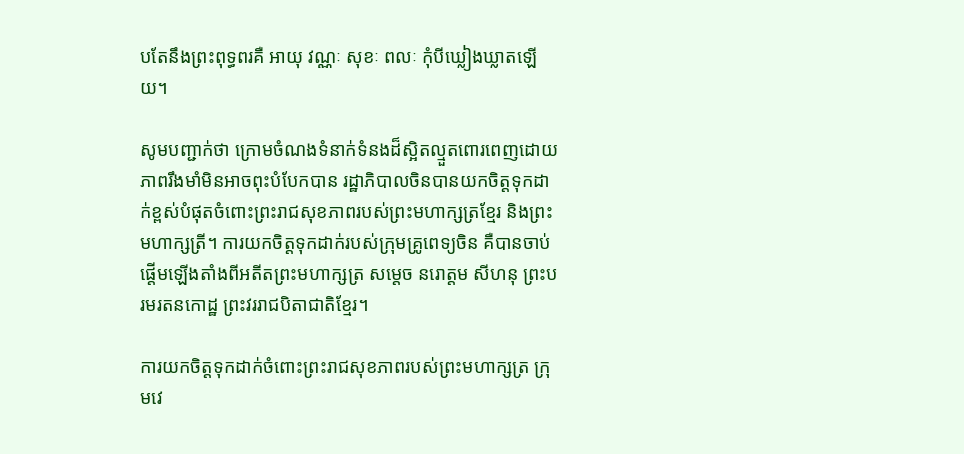បតែនឹងព្រះពុទ្ធពរគឺ អាយុ វណ្ណៈ សុខៈ ពលៈ កុំបីឃ្លៀងឃ្លាតឡើយ។

សូមបញ្ជាក់ថា ក្រោមចំណងទំនាក់ទំនងដ៏ស្អិតល្មួតពោរពេញដោយភាពរឹងមាំមិនអាចពុះបំបែកបាន រដ្ឋាភិបាលចិនបានយកចិត្តទុកដាក់ខ្ពស់បំផុតចំពោះព្រះរាជសុខភាពរបស់ព្រះមហាក្សត្រខ្មែរ និងព្រះមហាក្សត្រី។ ការយកចិត្តទុកដាក់របស់ក្រុមគ្រូពេទ្យចិន គឺបានចាប់ផ្តើមឡើងតាំងពីអតីតព្រះមហាក្សត្រ សម្តេច នរោត្តម សីហនុ ព្រះបរមរតនកោដ្ឋ ព្រះវររាជបិតាជាតិខ្មែរ។

ការយកចិត្តទុកដាក់ចំពោះព្រះរាជសុខភាពរបស់ព្រះមហាក្សត្រ ក្រុមវេ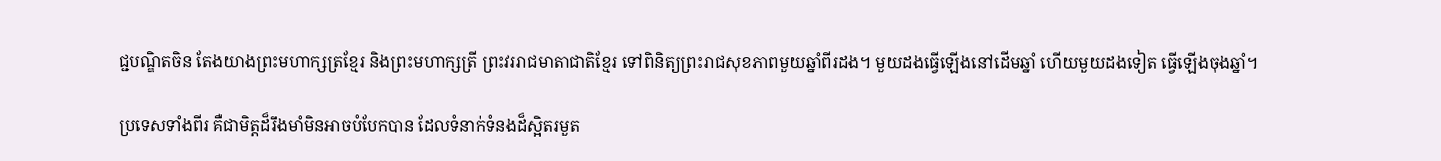ជ្ជបណ្ឌិតចិន តែងយាងព្រះមហាក្សត្រខ្មែរ និងព្រះមហាក្សត្រី ព្រះវររាជមាតាជាតិខ្មែរ ទៅពិនិត្យព្រះរាជសុខភាពមួយឆ្នាំពីរដង។ មួយដងធ្វើឡើងនៅដើមឆ្នាំ ហើយមួយដងទៀត ធ្វើឡើងចុងឆ្នាំ។

ប្រទេសទាំងពីរ គឺជាមិត្តដ៏រឹងមាំមិនអាចបំបែកបាន ដែលទំនាក់ទំនងដ៏ស្អិតរមួត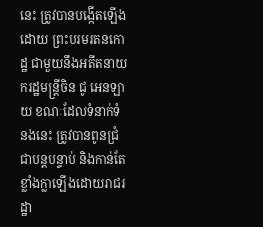នេះ ត្រូវបានបង្កើតឡើងដោយ ព្រះបរមរតនកោដ្ឋ ជាមួយនឹងអតីតនាយករដ្ឋមន្ត្រីចិន ជូ អេនឡាយ ខណៈដែលទំនាក់ទំនងនេះ ត្រូវបានពូនជ្រំជាបន្តបន្ទាប់ និងកាន់តែខ្លាំងក្លាឡើងដោយរាជរដ្ឋា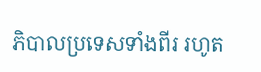ភិបាលប្រទេសទាំងពីរ រហូត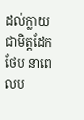ដល់ក្លាយជាមិត្តដែកថែប នាពេលប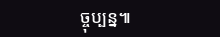ច្ចុប្បន្ន៕